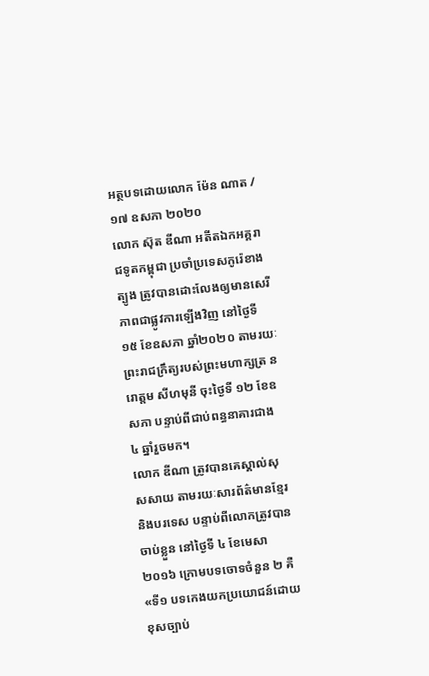អត្ថបទដោយលោក ម៉ែន ណាត / ១៧ ឧសភា ២០២០
លោក ស៊ុត ឌីណា អតីតឯកអគ្គរាជទូតកម្ពុជា ប្រចាំប្រទេសកូរ៉េខាងត្បូង ត្រូវបានដោះលែងឲ្យមានសេរីភាពជាផ្លូវការឡើងវិញ នៅថ្ងៃទី ១៥ ខែឧសភា ឆ្នាំ២០២០ តាមរយៈព្រះរាជក្រឹត្យរបស់ព្រះមហាក្សត្រ នរោត្តម សីហមុនី ចុះថ្ងៃទី ១២ ខែឧសភា បន្ទាប់ពីជាប់ពន្ធនាគារជាង ៤ ឆ្នាំរួចមក។
លោក ឌីណា ត្រូវបានគេស្គាល់សុសសាយ តាមរយៈសារព័ត៌មានខ្មែរ និងបរទេស បន្ទាប់ពីលោកត្រូវបានចាប់ខ្លួន នៅថ្ងៃទី ៤ ខែមេសា ២០១៦ ក្រោមបទចោទចំនួន ២ គឺ «ទី១ បទកេងយកប្រយោជន៍ដោយខុសច្បាប់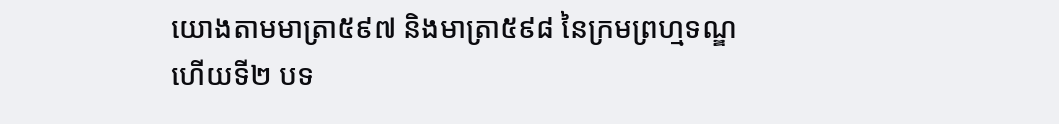យោងតាមមាត្រា៥៩៧ និងមាត្រា៥៩៨ នៃក្រមព្រហ្មទណ្ឌ ហើយទី២ បទ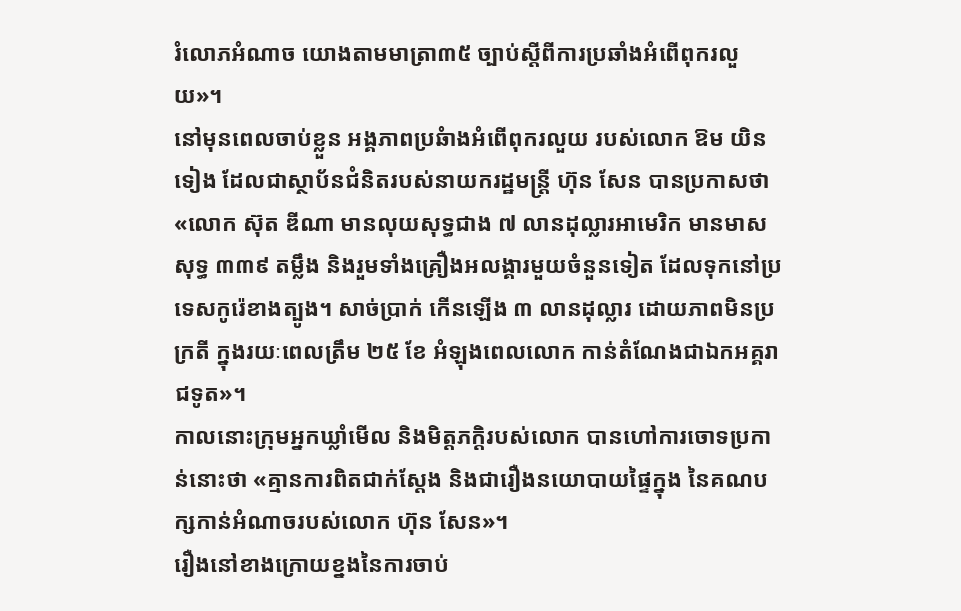រំលោភអំណាច យោងតាមមាត្រា៣៥ ច្បាប់ស្ដីពីការប្រឆាំងអំពើពុករលួយ»។
នៅមុនពេលចាប់ខ្លួន អង្គភាពប្រឆំាងអំពើពុករលួយ របស់លោក ឱម យិនទៀង ដែលជាស្ថាប័នជំនិតរបស់នាយករដ្ឋមន្រ្តី ហ៊ុន សែន បានប្រកាសថា «លោក ស៊ុត ឌីណា មានលុយសុទ្ធជាង ៧ លានដុល្លារអាមេរិក មានមាសសុទ្ធ ៣៣៩ តម្លឹង និងរួមទាំងគ្រឿងអលង្គារមួយចំនួនទៀត ដែលទុកនៅប្រទេសកូរ៉េខាងត្បូង។ សាច់ប្រាក់ កើនឡើង ៣ លានដុល្លារ ដោយភាពមិនប្រក្រតី ក្នុងរយៈពេលត្រឹម ២៥ ខែ អំឡុងពេលលោក កាន់តំណែងជាឯកអគ្គរាជទូត»។
កាលនោះក្រុមអ្នកឃ្លាំមើល និងមិត្តភក្តិរបស់លោក បានហៅការចោទប្រកាន់នោះថា «គ្មានការពិតជាក់ស្តែង និងជារឿងនយោបាយផ្ទៃក្នុង នៃគណបក្សកាន់អំណាចរបស់លោក ហ៊ុន សែន»។
រឿងនៅខាងក្រោយខ្នងនៃការចាប់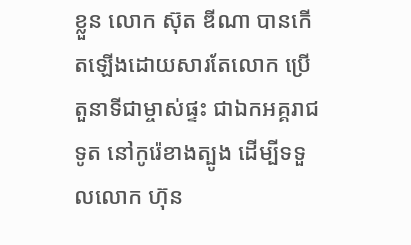ខ្លួន លោក ស៊ុត ឌីណា បានកើតឡើងដោយសារតែលោក ប្រើតួនាទីជាម្ចាស់ផ្ទះ ជាឯកអគ្គរាជទូត នៅកូរ៉េខាងត្បូង ដើម្បីទទួលលោក ហ៊ុន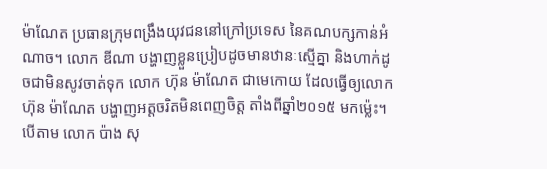ម៉ាណែត ប្រធានក្រុមពង្រឹងយុវជននៅក្រៅប្រទេស នៃគណបក្សកាន់អំណាច។ លោក ឌីណា បង្ហាញខ្លួនប្រៀបដូចមានឋានៈស្មើគ្នា និងហាក់ដូចជាមិនសូវចាត់ទុក លោក ហ៊ុន ម៉ាណែត ជាមេកោយ ដែលធ្វើឲ្យលោក ហ៊ុន ម៉ាណែត បង្ហាញអត្តចរិតមិនពេញចិត្ត តាំងពីឆ្នាំ២០១៥ មកម្ល៉េះ។ បើតាម លោក ប៉ាង សុ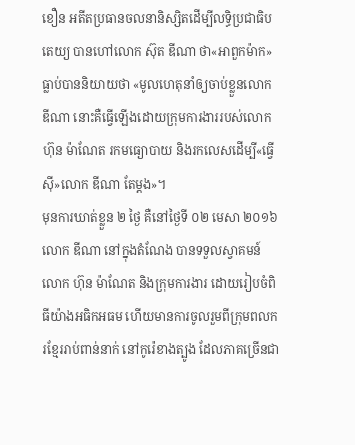ខឿន អតីតប្រធានចលនានិស្សិតដើម្បីលទ្ធិប្រជាធិបតេយ្យ បានហៅលោក ស៊ុត ឌីណា ថា«អាពួកម៉ាក» ធ្លាប់បាននិយាយថា «មូលហេតុនាំឲ្យចាប់ខ្លួនលោក ឌីណា នោះគឺធ្វើឡើងដោយក្រុមការងាររបស់លោក ហ៊ុន ម៉ាណែត រកមធ្យោបាយ និងរកលេសដើម្បី«ធ្វើស៊ី»លោក ឌីណា តែម្តង»។
មុនការឃាត់ខ្លួន ២ ថ្ងៃ គឺនៅថ្ងៃទី ០២ មេសា ២០១៦ លោក ឌីណា នៅក្នុងតំណែង បានទទួលស្វាគមន៍លោក ហ៊ុន ម៉ាណែត និងក្រុមការងារ ដោយរៀបចំពិធីយ៉ាងអធិកអធម ហើយមានការចូលរួមពីក្រុមពលករខ្មែររាប់ពាន់នាក់ នៅកូរ៉េខាងត្បូង ដែលភាគច្រើនជា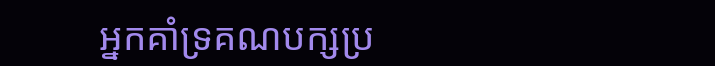អ្នកគាំទ្រគណបក្សប្រ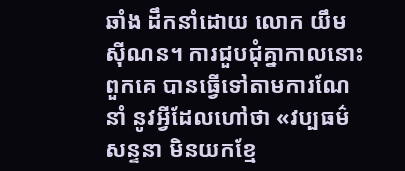ឆាំង ដឹកនាំដោយ លោក យឹម ស៊ីណន។ ការជួបជុំគ្នាកាលនោះ ពួកគេ បានធ្វើទៅតាមការណែនាំ នូវអ្វីដែលហៅថា «វប្បធម៌សន្ទនា មិនយកខ្មែ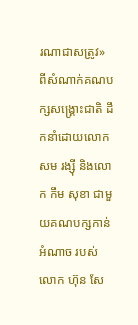រណាជាសត្រូវ» ពីសំណាក់គណបក្សសង្គ្រោះជាតិ ដឹកនាំដោយលោក សម រង្ស៊ី និងលោក កឹម សុខា ជាមួយគណបក្សកាន់អំណាច របស់លោក ហ៊ុន សែ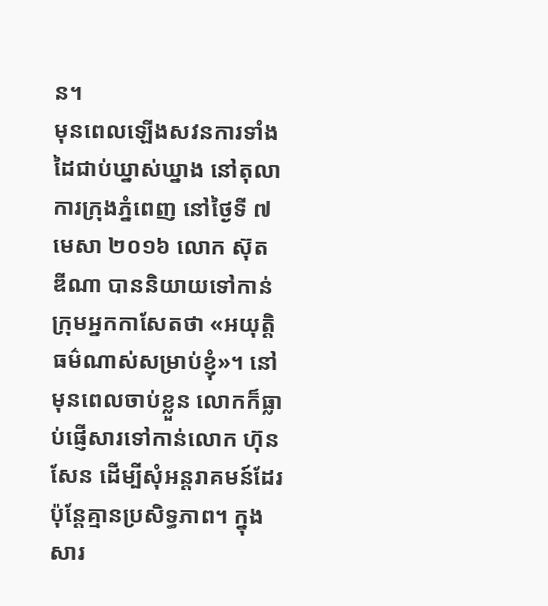ន។
មុនពេលឡើងសវនការទាំងដៃជាប់ឃ្នាស់ឃ្នាង នៅតុលាការក្រុងភ្នំពេញ នៅថ្ងៃទី ៧ មេសា ២០១៦ លោក ស៊ុត ឌីណា បាននិយាយទៅកាន់ក្រុមអ្នកកាសែតថា «អយុត្តិធម៌ណាស់សម្រាប់ខ្ញុំ»។ នៅមុនពេលចាប់ខ្លួន លោកក៏ធ្លាប់ផ្ញើសារទៅកាន់លោក ហ៊ុន សែន ដើម្បីសុំអន្តរាគមន៍ដែរ ប៉ុន្តែគ្មានប្រសិទ្ធភាព។ ក្នុងសារ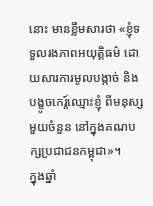នោះ មានខ្លឹមសារថា «ខ្ញុំទទួលរងភាពអយុត្តិធម៌ ដោយសារការមូលបង្កាច់ និងបង្ខូចកេរ្ត៍ឈ្មោះខ្ញុំ ពីមនុស្សមួយចំនួន នៅក្នុងគណបក្សប្រជាជនកម្ពុជា»។
ក្នុងឆ្នាំ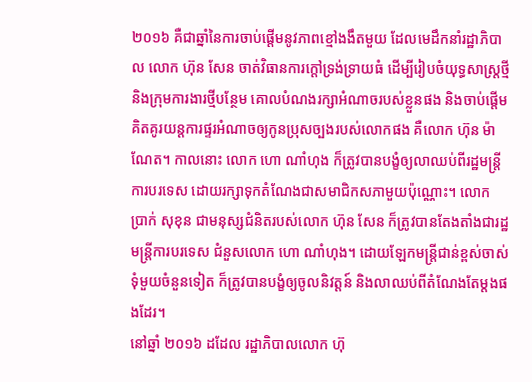២០១៦ គឺជាឆ្នាំនៃការចាប់ផ្តើមនូវភាពខ្មៅងងឹតមួយ ដែលមេដឹកនាំរដ្ឋាភិបាល លោក ហ៊ុន សែន ចាត់វិធានការក្តៅទ្រង់ទ្រាយធំ ដើម្បីរៀបចំយុទ្ធសាស្រ្តថ្មី និងក្រុមការងារថ្មីបន្ថែម គោលបំណងរក្សាអំណាចរបស់ខ្លួនផង និងចាប់ផ្តើមគិតគូរយន្តការផ្ទរអំណាចឲ្យកូនប្រុសច្បងរបស់លោកផង គឺលោក ហ៊ុន ម៉ាណែត។ កាលនោះ លោក ហោ ណាំហុង ក៏ត្រូវបានបង្ខំឲ្យលាឈប់ពីរដ្ឋមន្ត្រីការបរទេស ដោយរក្សាទុកតំណែងជាសមាជិកសភាមួយប៉ុណ្ណោះ។ លោក ប្រាក់ សុខុន ជាមនុស្សជំនិតរបស់លោក ហ៊ុន សែន ក៏ត្រូវបានតែងតាំងជារដ្ឋមន្ត្រីការបរទេស ជំនួសលោក ហោ ណាំហុង។ ដោយឡែកមន្រ្តីជាន់ខ្ពស់ចាស់ទុំមួយចំនួនទៀត ក៏ត្រូវបានបង្ខំឲ្យចូលនិវត្តន៍ និងលាឈប់ពីតំណែងតែម្តងផងដែរ។
នៅឆ្នាំ ២០១៦ ដដែល រដ្ឋាភិបាលលោក ហ៊ុ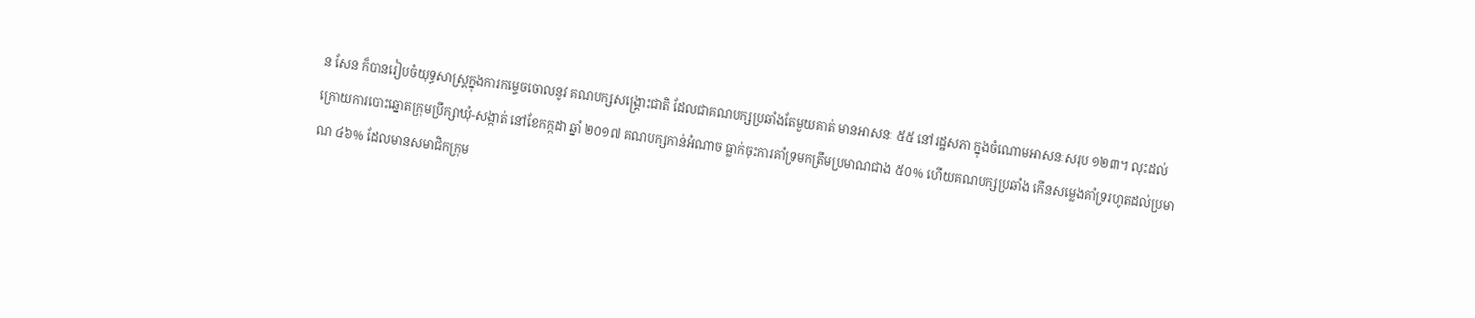ន សែន ក៏បានរៀបចំយុទ្ធសាស្ត្រក្នុងការកម្ទេចចោលនូវ គណបក្សសង្គ្រោះជាតិ ដែលជាគណបក្សប្រឆាំងតែមួយគាត់ មានអាសនៈ ៥៥ នៅរដ្ឋសភា ក្នុងចំណោមអាសនៈសរុប ១២៣។ លុះដល់ក្រោយការបោះឆ្នោតក្រុមប្រឹក្សាឃុំ-សង្កាត់ នៅខែកក្កដា ឆ្នាំ ២០១៧ គណបក្សកាន់អំណាច ធ្លាក់ចុះការគាំទ្រមកត្រឹមប្រមាណជាង ៥០% ហើយគណបក្សប្រឆាំង កើនសម្លេងគាំទ្ររហូតដល់ប្រមាណ ៤៦% ដែលមានសមាជិកក្រុម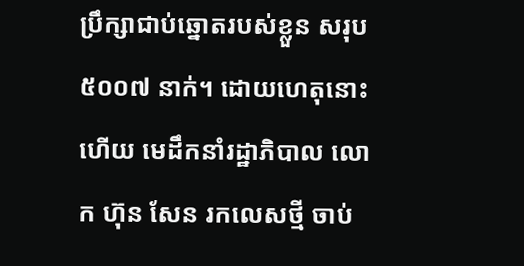ប្រឹក្សាជាប់ឆ្នោតរបស់ខ្លួន សរុប ៥០០៧ នាក់។ ដោយហេតុនោះហើយ មេដឹកនាំរដ្ឋាភិបាល លោក ហ៊ុន សែន រកលេសថ្មី ចាប់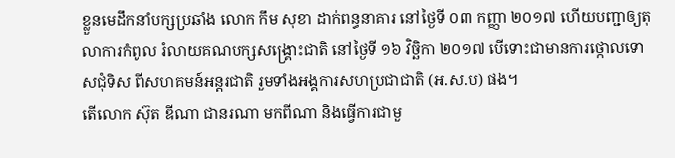ខ្លួនមេដឹកនាំបក្សប្រឆាំង លោក កឹម សុខា ដាក់ពន្ធនាគារ នៅថ្ងៃទី ០៣ កញ្ញា ២០១៧ ហើយបញ្ជាឲ្យតុលាការកំពូល រំលាយគណបក្សសង្គ្រោះជាតិ នៅថ្ងៃទី ១៦ វិច្ឆិកា ២០១៧ បើទោះជាមានការថ្កោលទោសជុំទិស ពីសហគមន៍អន្តរជាតិ រួមទាំងអង្គការសហប្រជាជាតិ (អ.ស.ប) ផង។
តើលោក ស៊ុត ឌីណា ជានរណា មកពីណា និងធ្វើការជាមួ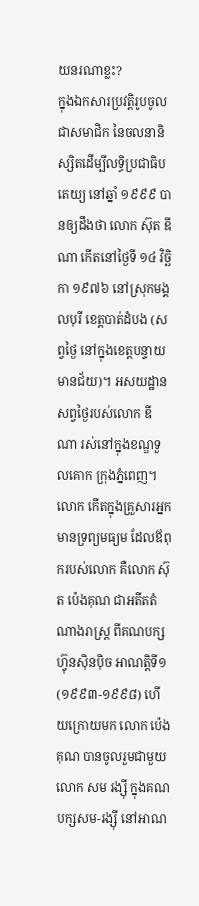យនរណាខ្លះ?
ក្នុងឯកសារប្រវត្តិរូបចូលជាសមាជិក នៃចលនានិស្សិតដើម្បីលទ្ធិប្រជាធិបតេយ្យ នៅឆ្នាំ ១៩៩៩ បានឲ្យដឹងថា លោក ស៊ុត ឌីណា កើតនៅថ្ងៃទី ១៤ វិច្ឆិកា ១៩៧៦ នៅស្រុកមង្គលបុរី ខេត្តបាត់ដំបង (សព្វថ្ងៃ នៅក្នុងខេត្តបន្ទាយមានជ័យ)។ អសយដ្ឋានសព្វថ្ងៃរបស់លោក ឌីណា រស់នៅក្នុងខណ្ឌទួលគោក ក្រុងភ្នំពេញ។ លោក កើតក្នុងគ្រួសារអ្នកមានទ្រព្យមធ្យម ដែលឪពុករបស់លោក គឺលោក ស៊ុត ប៉េងគុណ ជាអតីតតំណាងរាស្ត្រ ពីគណបក្សហ្វ៊ុនស៊ិនប៉ិច អាណត្តិទី១ (១៩៩៣-១៩៩៨) ហើយក្រោយមក លោក ប៉េងគុណ បានចូលរួមជាមួយលោក សម រង្ស៊ី ក្នុងគណបក្សសម-រង្ស៊ី នៅអាណ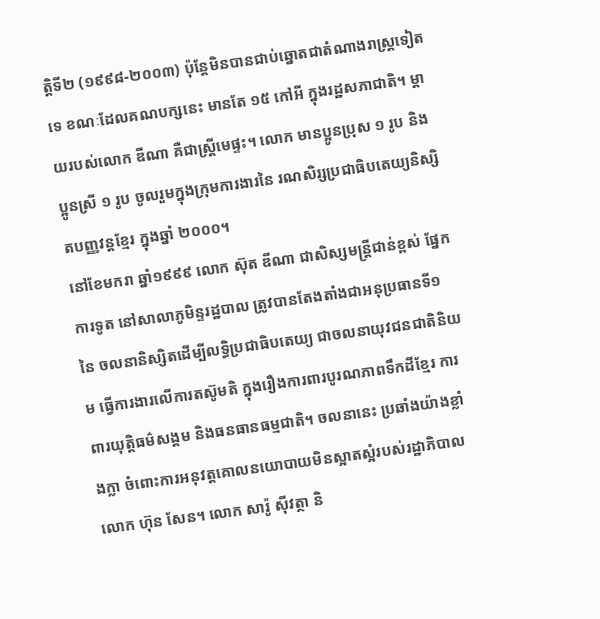ត្តិទី២ (១៩៩៨-២០០៣) ប៉ុន្តែមិនបានជាប់ឆ្នោតជាតំណាងរាស្ត្រទៀតទេ ខណៈដែលគណបក្សនេះ មានតែ ១៥ កៅអី ក្នុងរដ្ឋសភាជាតិ។ ម្តាយរបស់លោក ឌីណា គឺជាស្ត្រីមេផ្ទះ។ លោក មានប្អូនប្រុស ១ រូប និងប្អូនស្រី ១ រូប ចូលរួមក្នុងក្រុមការងារនៃ រណសិរ្សប្រជាធិបតេយ្យនិស្សិតបញ្ញវន្តខ្មែរ ក្នុងឆ្នាំ ២០០០។
នៅខែមករា ឆ្នាំ១៩៩៩ លោក ស៊ុត ឌីណា ជាសិស្សមន្ត្រីជាន់ខ្ពស់ ផ្នែកការទូត នៅសាលាភូមិន្ទរដ្ឋបាល ត្រូវបានតែងតាំងជាអនុប្រធានទី១ នៃ ចលនានិស្សិតដើម្បីលទ្ធិប្រជាធិបតេយ្យ ជាចលនាយុវជនជាតិនិយម ធ្វើការងារលើការតស៊ូមតិ ក្នុងរឿងការពារបូរណភាពទឹកដីខ្មែរ ការពារយុត្តិធម៌សង្គម និងធនធានធម្មជាតិ។ ចលនានេះ ប្រឆាំងយ៉ាងខ្លាំងក្លា ចំពោះការអនុវត្តគោលនយោបាយមិនស្អាតស្អំរបស់រដ្ឋាភិបាល លោក ហ៊ុន សែន។ លោក សារ៉ូ ស៊ីវត្ថា និ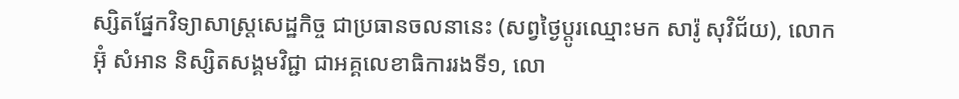ស្សិតផ្នែកវិទ្យាសាស្ត្រសេដ្ឋកិច្ច ជាប្រធានចលនានេះ (សព្វថ្ងៃប្តូរឈ្មោះមក សារ៉ូ សុវិជ័យ), លោក អ៊ុំ សំអាន និស្សិតសង្គមវិជ្ជា ជាអគ្គលេខាធិការរងទី១, លោ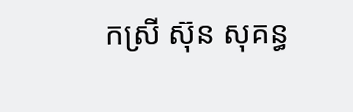កស្រី ស៊ុន សុគន្ធ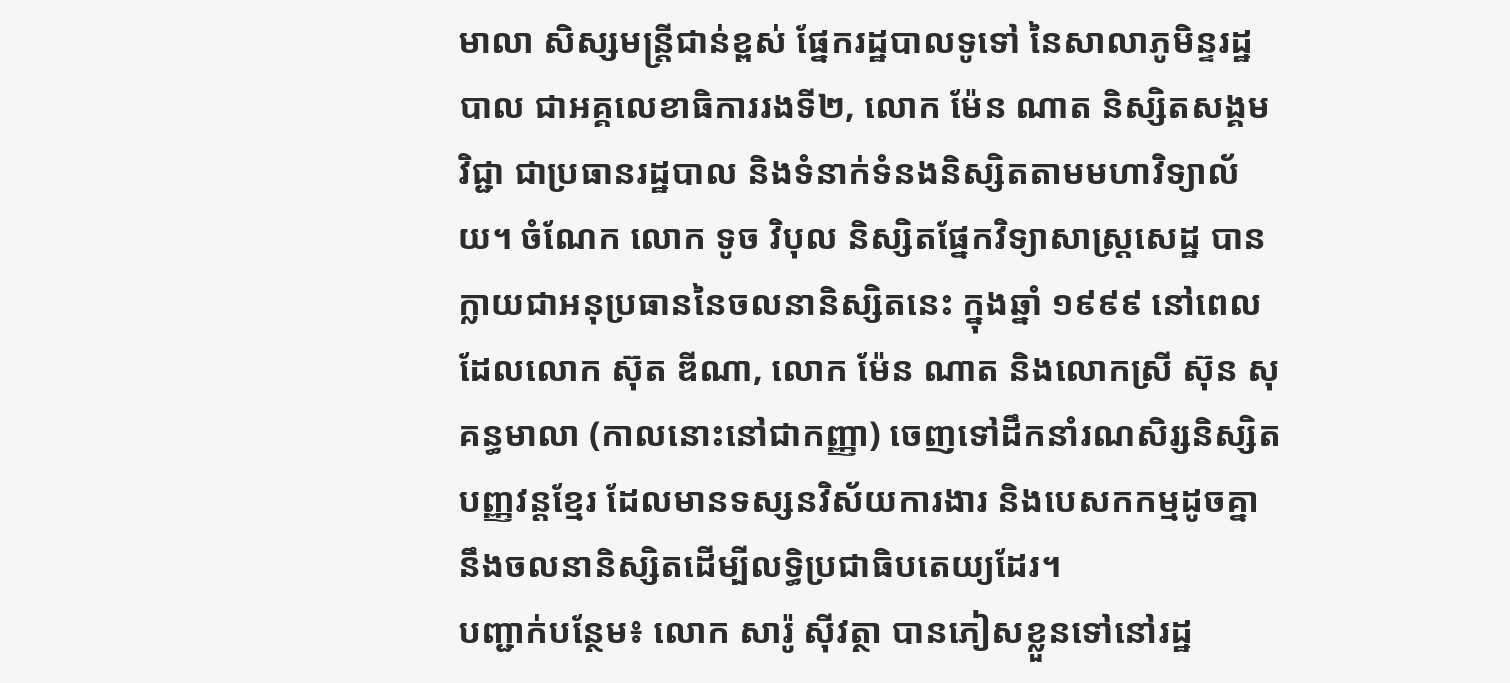មាលា សិស្សមន្រ្តីជាន់ខ្ពស់ ផ្នែករដ្ឋបាលទូទៅ នៃសាលាភូមិន្ទរដ្ឋបាល ជាអគ្គលេខាធិការរងទី២, លោក ម៉ែន ណាត និស្សិតសង្គមវិជ្ជា ជាប្រធានរដ្ឋបាល និងទំនាក់ទំនងនិស្សិតតាមមហាវិទ្យាល័យ។ ចំណែក លោក ទូច វិបុល និស្សិតផ្នែកវិទ្យាសាស្ត្រសេដ្ឋ បានក្លាយជាអនុប្រធាននៃចលនានិស្សិតនេះ ក្នុងឆ្នាំ ១៩៩៩ នៅពេលដែលលោក ស៊ុត ឌីណា, លោក ម៉ែន ណាត និងលោកស្រី ស៊ុន សុគន្ធមាលា (កាលនោះនៅជាកញ្ញា) ចេញទៅដឹកនាំរណសិរ្សនិស្សិតបញ្ញវន្តខ្មែរ ដែលមានទស្សនវិស័យការងារ និងបេសកកម្មដូចគ្នានឹងចលនានិស្សិតដើម្បីលទ្ធិប្រជាធិបតេយ្យដែរ។
បញ្ជាក់បន្ថែម៖ លោក សារ៉ូ ស៊ីវត្ថា បានភៀសខ្លួនទៅនៅរដ្ឋ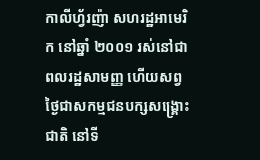កាលីហ្វ័រញ៉ា សហរដ្ឋអាមេរិក នៅឆ្នាំ ២០០១ រស់នៅជាពលរដ្ឋសាមញ្ញ ហើយសព្វថ្ងៃជាសកម្មជនបក្សសង្គ្រោះជាតិ នៅទី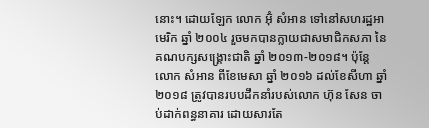នោះ។ ដោយឡែក លោក អ៊ុំ សំអាន ទៅនៅសហរដ្ឋអាមេរិក ឆ្នាំ ២០០៤ រួចមកបានក្លាយជាសមាជិកសភា នៃគណបក្សសង្គ្រោះជាតិ ឆ្នាំ ២០១៣-២០១៨។ ប៉ុន្តែលោក សំអាន ពីខែមេសា ឆ្នាំ ២០១៦ ដល់ខែសីហា ឆ្នាំ ២០១៨ ត្រូវបានរបបដឹកនាំរបស់លោក ហ៊ុន សែន ចាប់ដាក់ពន្ធនាគារ ដោយសារតែ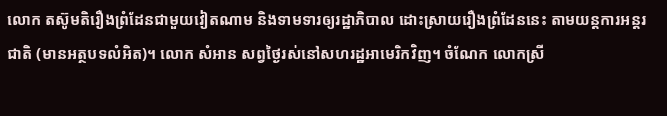លោក តស៊ូមតិរឿងព្រំដែនជាមួយវៀតណាម និងទាមទារឲ្យរដ្ឋាភិបាល ដោះស្រាយរឿងព្រំដែននេះ តាមយន្តការអន្តរជាតិ (មានអត្ថបទលំអិត)។ លោក សំអាន សព្វថ្ងៃរស់នៅសហរដ្ឋអាមេរិកវិញ។ ចំណែក លោកស្រី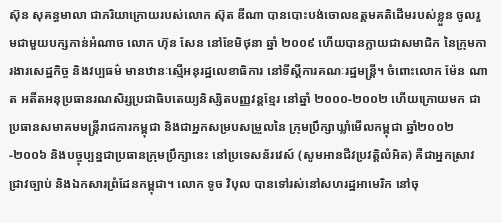ស៊ុន សុគន្ធមាលា ជាភរិយាក្រោយរបស់លោក ស៊ុត ឌីណា បានបោះបង់ចោលឧត្តមគតិដើមរបស់ខ្លួន ចូលរួមជាមួយបក្សកាន់អំណាច លោក ហ៊ុន សែន នៅខែមិថុនា ឆ្នាំ ២០០៩ ហើយបានក្លាយជាសមាជិក នៃក្រុមការងារសេដ្ឋកិច្ច និងវប្បធម៌ មានឋានៈស្មើអនុរដ្ឋលេខាធិការ នៅទីស្តីការគណៈរដ្ឋមន្រ្តី។ ចំពោះលោក ម៉ែន ណាត អតីតអនុប្រធានរណសិរ្សប្រជាធិបតេយ្យនិស្សិតបញ្ញវន្តខ្មែរ នៅឆ្នាំ ២០០០-២០០២ ហើយក្រោយមក ជាប្រធានសមាគមមន្រ្តីរាជការកម្ពុជា និងជាអ្នកសម្របសម្រួលនៃ ក្រុមប្រឹក្សាឃ្លាំមើលកម្ពុជា ឆ្នាំ២០០២-២០០៦ និងបច្ចុប្បន្នជាប្រធានក្រុមប្រឹក្សានេះ នៅប្រទេសន័រវេស៍ (សូមអានជីវប្រវត្តិលំអិត) គឺជាអ្នកស្រាវជ្រាវច្បាប់ និងឯកសារព្រំដែនកម្ពុជា។ លោក ទូច វិបុល បានទៅរស់នៅសហរដ្ឋអាមេរិក នៅចុ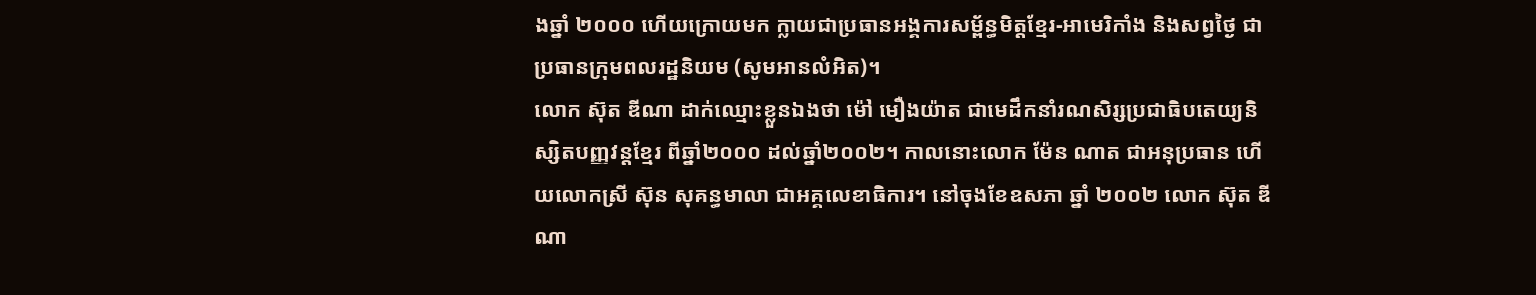ងឆ្នាំ ២០០០ ហើយក្រោយមក ក្លាយជាប្រធានអង្គការសម្ព័ន្ធមិត្តខ្មែរ-អាមេរិកាំង និងសព្វថ្ងៃ ជាប្រធានក្រុមពលរដ្ឋនិយម (សូមអានលំអិត)។
លោក ស៊ុត ឌីណា ដាក់ឈ្មោះខ្លួនឯងថា ម៉ៅ មឿងយ៉ាត ជាមេដឹកនាំរណសិរ្សប្រជាធិបតេយ្យនិស្សិតបញ្ញវន្តខ្មែរ ពីឆ្នាំ២០០០ ដល់ឆ្នាំ២០០២។ កាលនោះលោក ម៉ែន ណាត ជាអនុប្រធាន ហើយលោកស្រី ស៊ុន សុគន្ធមាលា ជាអគ្គលេខាធិការ។ នៅចុងខែឧសភា ឆ្នាំ ២០០២ លោក ស៊ុត ឌីណា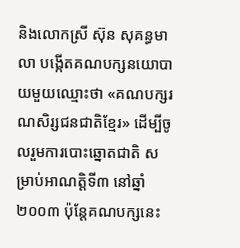និងលោកស្រី ស៊ុន សុគន្ធមាលា បង្កើតគណបក្សនយោបាយមួយឈ្មោះថា «គណបក្សរណសិរ្សជនជាតិខ្មែរ» ដើម្បីចូលរួមការបោះឆ្នោតជាតិ សម្រាប់អាណត្តិទី៣ នៅឆ្នាំ ២០០៣ ប៉ុន្តែគណបក្សនេះ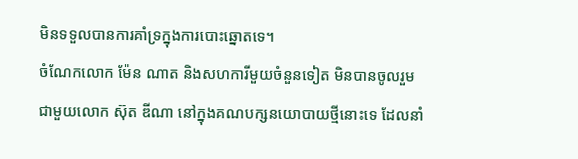មិនទទួលបានការគាំទ្រក្នុងការបោះឆ្នោតទេ។
ចំណែកលោក ម៉ែន ណាត និងសហការីមួយចំនួនទៀត មិនបានចូលរួមជាមួយលោក ស៊ុត ឌីណា នៅក្នុងគណបក្សនយោបាយថ្មីនោះទេ ដែលនាំ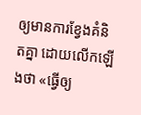ឲ្យមានការខ្វែងគំនិតគ្នា ដោយលើកឡើងថា «ធ្វើឲ្យ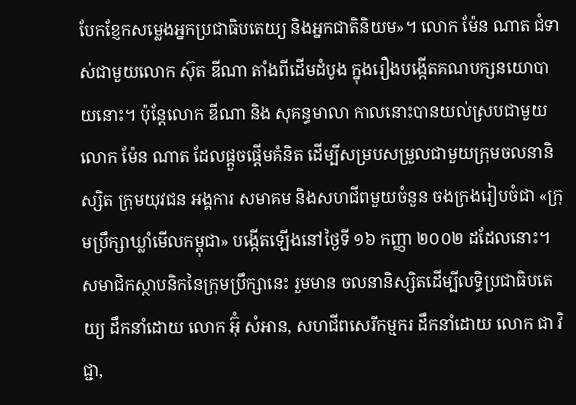បែកខ្ញែកសម្លេងអ្នកប្រជាធិបតេយ្យ និងអ្នកជាតិនិយម»។ លោក ម៉ែន ណាត ជំទាស់ជាមួយលោក ស៊ុត ឌីណា តាំងពីដើមដំបូង ក្នុងរឿងបង្កើតគណបក្សនយោបាយនោះ។ ប៉ុន្តែលោក ឌីណា និង សុគន្ធមាលា កាលនោះបានយល់ស្របជាមួយលោក ម៉ែន ណាត ដែលផ្តួចផ្តើមគំនិត ដើម្បីសម្របសម្រួលជាមួយក្រុមចលនានិស្សិត ក្រុមយុវជន អង្គការ សមាគម និងសហជីពមួយចំនួន ចងក្រងរៀបចំជា «ក្រុមប្រឹក្សាឃ្លាំមើលកម្ពុជា» បង្កើតឡើងនៅថ្ងៃទី ១៦ កញ្ញា ២០០២ ដដែលនោះ។ សមាជិកស្ថាបនិកនៃក្រុមប្រឹក្សានេះ រួមមាន ចលនានិស្សិតដើម្បីលទ្ធិប្រជាធិបតេយ្យ ដឹកនាំដោយ លោក អ៊ុំ សំអាន, សហជីពសេរីកម្មករ ដឹកនាំដោយ លោក ជា វិជ្ជា,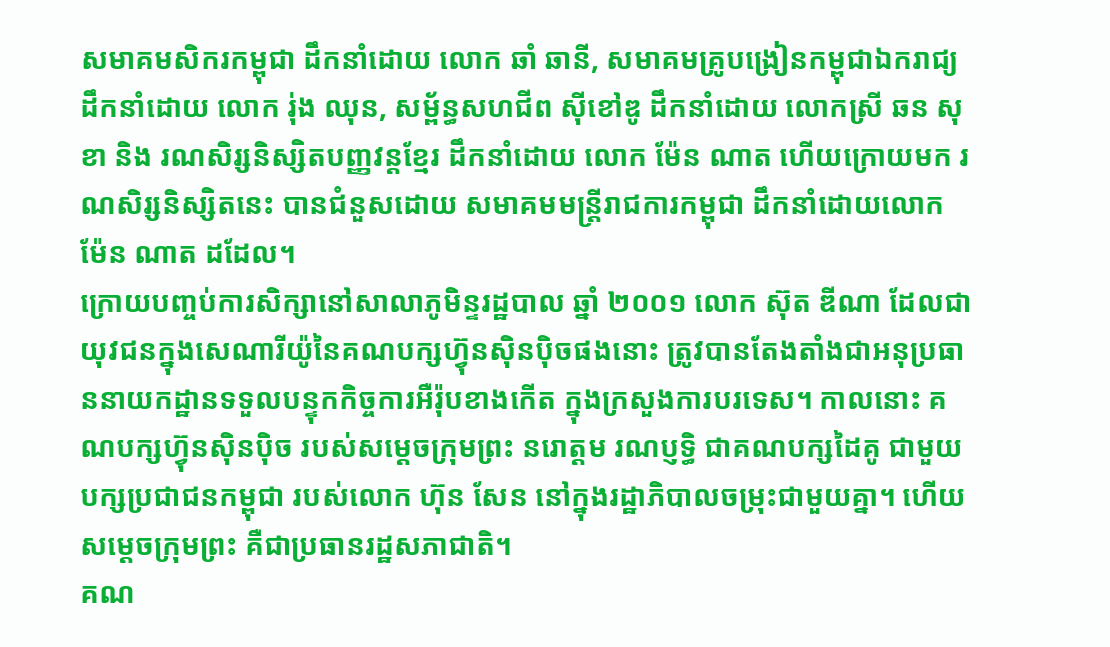សមាគមសិករកម្ពុជា ដឹកនាំដោយ លោក ឆាំ ឆានី, សមាគមគ្រូបង្រៀនកម្ពុជាឯករាជ្យ ដឹកនាំដោយ លោក រ់ុង ឈុន, សម័្ពន្ធសហជីព ស៊ីខៅឌូ ដឹកនាំដោយ លោកស្រី ឆន សុខា និង រណសិរ្សនិស្សិតបញ្ញវន្តខ្មែរ ដឹកនាំដោយ លោក ម៉ែន ណាត ហើយក្រោយមក រណសិរ្សនិស្សិតនេះ បានជំនួសដោយ សមាគមមន្ត្រីរាជការកម្ពុជា ដឹកនាំដោយលោក ម៉ែន ណាត ដដែល។
ក្រោយបញ្ចប់ការសិក្សានៅសាលាភូមិន្ទរដ្ឋបាល ឆ្នាំ ២០០១ លោក ស៊ុត ឌីណា ដែលជាយុវជនក្នុងសេណារីយ៉ូនៃគណបក្សហ្វ៊ុនស៊ិនប៉ិចផងនោះ ត្រូវបានតែងតាំងជាអនុប្រធាននាយកដ្ឋានទទួលបន្ទុកកិច្ចការអឺរ៉ុបខាងកើត ក្នុងក្រសួងការបរទេស។ កាលនោះ គណបក្សហ៊្វុនស៊ិនប៉ិច របស់សម្តេចក្រុមព្រះ នរោត្តម រណប្ញទ្ធិ ជាគណបក្សដៃគូ ជាមួយបក្សប្រជាជនកម្ពុជា របស់លោក ហ៊ុន សែន នៅក្នុងរដ្ឋាភិបាលចម្រុះជាមួយគ្នា។ ហើយសម្តេចក្រុមព្រះ គឺជាប្រធានរដ្ឋសភាជាតិ។
គណ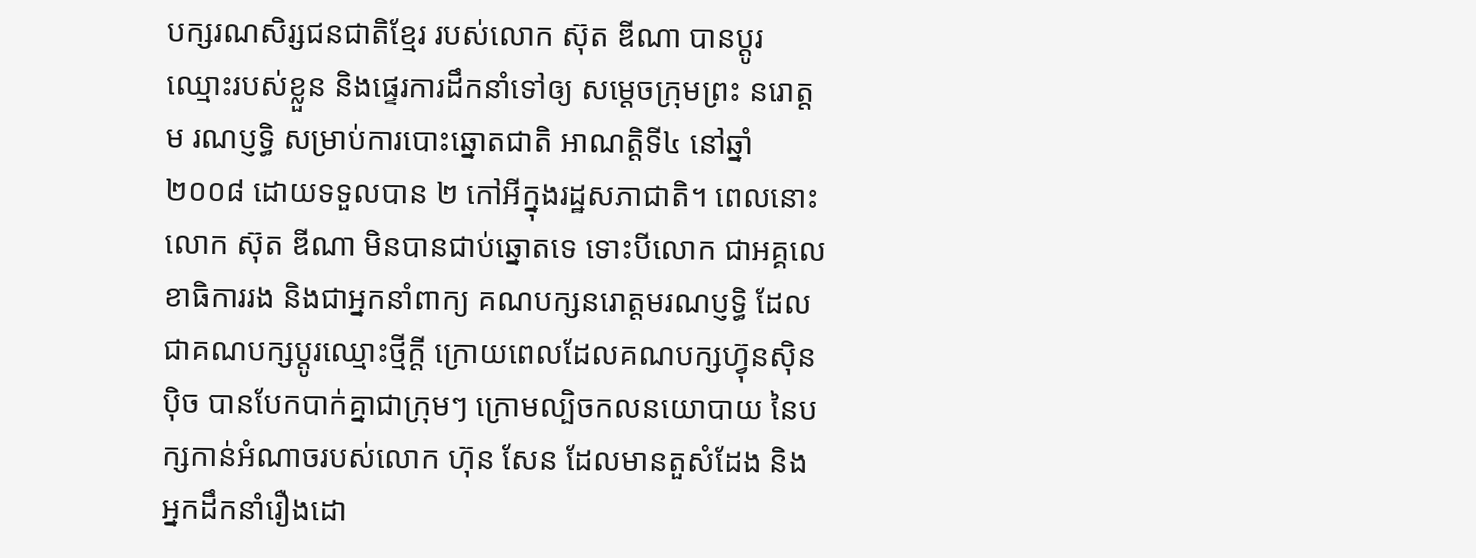បក្សរណសិរ្សជនជាតិខ្មែរ របស់លោក ស៊ុត ឌីណា បានប្តូរឈ្មោះរបស់ខ្លួន និងផ្ទេរការដឹកនាំទៅឲ្យ សម្តេចក្រុមព្រះ នរោត្តម រណប្ញទ្ធិ សម្រាប់ការបោះឆ្នោតជាតិ អាណត្តិទី៤ នៅឆ្នាំ ២០០៨ ដោយទទួលបាន ២ កៅអីក្នុងរដ្ឋសភាជាតិ។ ពេលនោះ លោក ស៊ុត ឌីណា មិនបានជាប់ឆ្នោតទេ ទោះបីលោក ជាអគ្គលេខាធិការរង និងជាអ្នកនាំពាក្យ គណបក្សនរោត្តមរណប្ញទ្ធិ ដែលជាគណបក្សប្តូរឈ្មោះថ្មីក្តី ក្រោយពេលដែលគណបក្សហ្វ៊ុនស៊ិនប៉ិច បានបែកបាក់គ្នាជាក្រុមៗ ក្រោមល្បិចកលនយោបាយ នៃបក្សកាន់អំណាចរបស់លោក ហ៊ុន សែន ដែលមានតួសំដែង និងអ្នកដឹកនាំរឿងដោ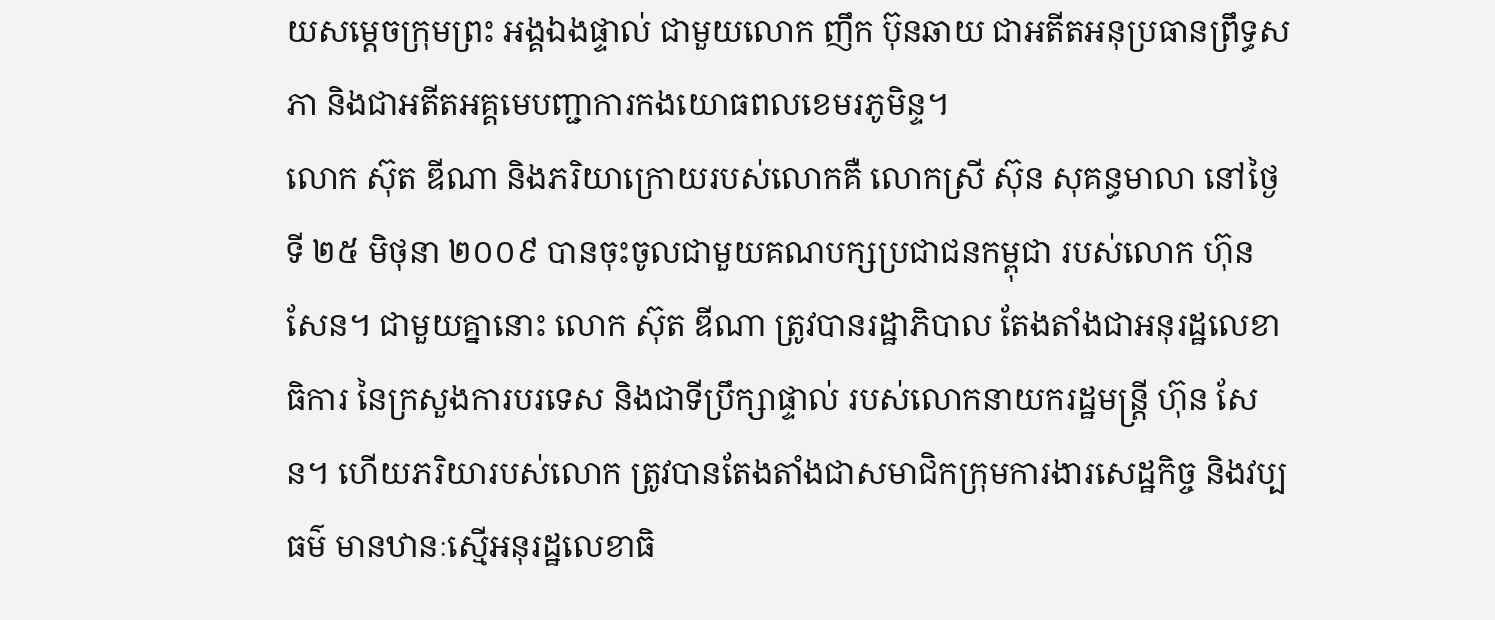យសម្តេចក្រុមព្រះ អង្គឯងផ្ទាល់ ជាមួយលោក ញឹក ប៊ុនឆាយ ជាអតីតអនុប្រធានព្រឹទ្ធសភា និងជាអតីតអគ្គមេបញ្ជាការកងយោធពលខេមរភូមិន្ទ។
លោក ស៊ុត ឌីណា និងភរិយាក្រោយរបស់លោកគឺ លោកស្រី ស៊ុន សុគន្ធមាលា នៅថ្ងៃទី ២៥ មិថុនា ២០០៩ បានចុះចូលជាមួយគណបក្សប្រជាជនកម្ពុជា របស់លោក ហ៊ុន សែន។ ជាមួយគ្នានោះ លោក ស៊ុត ឌីណា ត្រូវបានរដ្ឋាភិបាល តែងតាំងជាអនុរដ្ឋលេខាធិការ នៃក្រសួងការបរទេស និងជាទីប្រឹក្សាផ្ទាល់ របស់លោកនាយករដ្ឋមន្រ្តី ហ៊ុន សែន។ ហើយភរិយារបស់លោក ត្រូវបានតែងតាំងជាសមាជិកក្រុមការងារសេដ្ឋកិច្ច និងវប្បធម៌ មានឋានៈស្មើអនុរដ្ឋលេខាធិ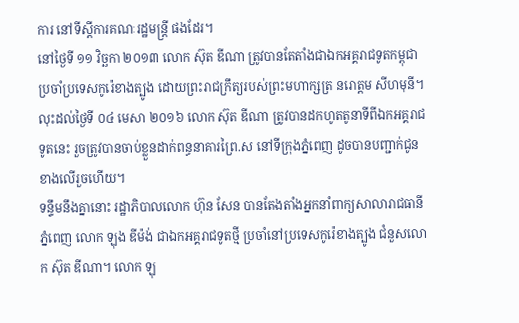ការ នៅទីស្តីការគណៈរដ្ឋមន្រ្តី ផងដែរ។
នៅថ្ងៃទី ១១ វិច្ឆកា ២០១៣ លោក ស៊ុត ឌីណា ត្រូវបានតែតាំងជាឯកអគ្គរាជទូតកម្ពុជា ប្រចាំប្រទេសកូរ៉េខាងត្បូង ដោយព្រះរាជក្រឹត្យរបស់ព្រះមហាក្សត្រ នរោត្តម សីហមុនី។
លុះដល់ថ្ងៃទី ០៤ មេសា ២០១៦ លោក ស៊ុត ឌីណា ត្រូវបានដកហូតតូនាទីពីឯកអគ្គរាជទូតនេះ រួចត្រូវបានចាប់ខ្លួនដាក់ពន្ធនាគារព្រៃ.ស នៅទីក្រុងភ្នំពេញ ដូចបានបញ្ជាក់ជូនខាងលើរួចហើយ។
ទន្ទឹមនឹងគ្នានោះ រដ្ឋាភិបាលលោក ហ៊ុន សែន បានតែងតាំងអ្នកនាំពាក្យសាលារាជធានីភ្នំពេញ លោក ឡុង ឌីម៉ង់ ជាឯកអគ្គរាជទូតថ្មី ប្រចាំនៅប្រទេសកូរ៉េខាងត្បូង ជំនួសលោក ស៊ុត ឌីណា។ លោក ឡុ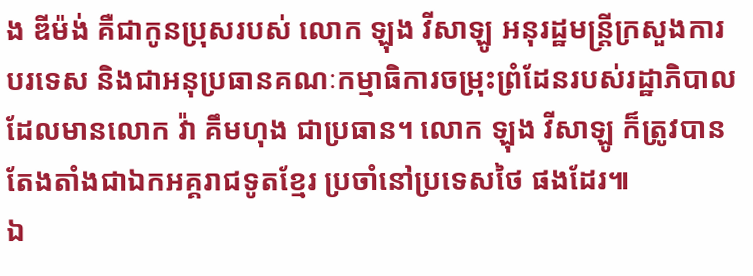ង ឌីម៉ង់ គឺជាកូនប្រុសរបស់ លោក ឡុង វីសាឡូ អនុរដ្ឋមន្រ្តីក្រសួងការបរទេស និងជាអនុប្រធានគណៈកម្មាធិការចម្រុះព្រំដែនរបស់រដ្ឋាភិបាល ដែលមានលោក វ៉ា គឹមហុង ជាប្រធាន។ លោក ឡុង វីសាឡូ ក៏ត្រូវបានតែងតាំងជាឯកអគ្គរាជទូតខ្មែរ ប្រចាំនៅប្រទេសថៃ ផងដែរ៕
ឯ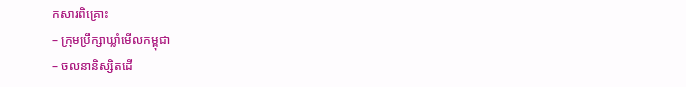កសារពិគ្រោះ
– ក្រុមប្រឹក្សាឃ្លាំមើលកម្ពុជា
– ចលនានិស្សិតដើ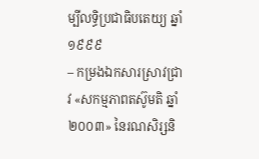ម្បីលទ្ធិប្រជាធិបតេយ្យ ឆ្នាំ១៩៩៩
– កម្រងឯកសារស្រាវជ្រាវ «សកម្មភាពតស៊ូមតិ ឆ្នាំ២០០៣» នៃរណសិរ្សនិ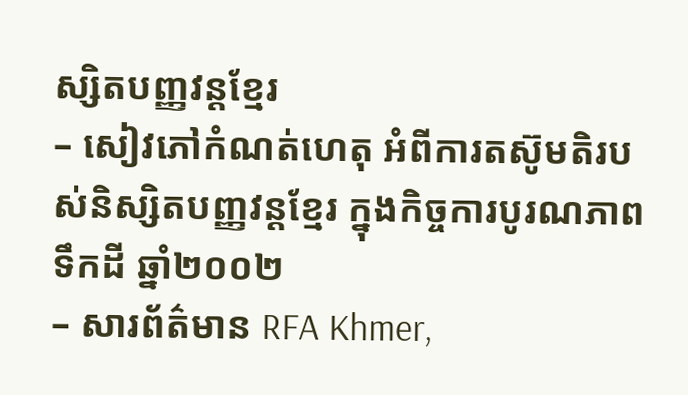ស្សិតបញ្ញវន្តខ្មែរ
– សៀវភៅកំណត់ហេតុ អំពីការតស៊ូមតិរបស់និស្សិតបញ្ញវន្តខ្មែរ ក្នុងកិច្ចការបូរណភាពទឹកដី ឆ្នាំ២០០២
– សារព័ត៌មាន RFA Khmer,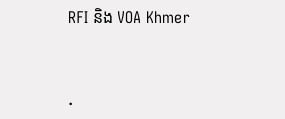RFI និង VOA Khmer


.